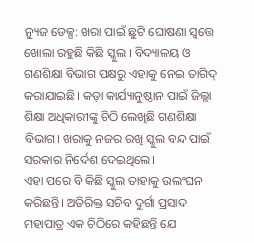ନ୍ୟୁଜ ଡେକ୍ସ: ଖରା ପାଇଁ ଛୁଟି ଘୋଷଣା ସ୍ଵତ୍ତେ ଖୋଲା ରହୁଛି କିଛି ସ୍କୁଲ । ବିଦ୍ୟାଳୟ ଓ ଗଣଶିକ୍ଷା ବିଭାଗ ପକ୍ଷରୁ ଏହାକୁ ନେଇ ତାଗିଦ୍ କରାଯାଇଛି। କଡ଼ା କାର୍ଯ୍ୟାନୁଷ୍ଠାନ ପାଇଁ ଜିଲ୍ଲା ଶିକ୍ଷା ଅଧିକାରୀଙ୍କୁ ଚିଠି ଲେଖିଛି ଗଣଶିକ୍ଷା ବିଭାଗ। ଖରାକୁ ନଜର ରଖି ସ୍କୁଲ ବନ୍ଦ ପାଇଁ ସରକାର ନିର୍ଦେଶ ଦେଇଥିଲେ।
ଏହା ପରେ ବି କିଛି ସ୍କୁଲ ତାହାକୁ ଉଲଂଘନ କରିଛନ୍ତି। ଅତିରିକ୍ତ ସଚିବ ଦୁର୍ଗା ପ୍ରସାଦ ମହାପାତ୍ର ଏକ ଚିଠିରେ କହିଛନ୍ତି ଯେ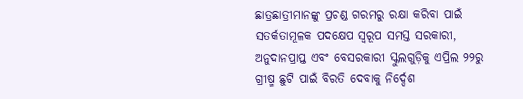ଛାତ୍ରଛାତ୍ରୀମାନଙ୍କୁ ପ୍ରଚଣ୍ଡ ଗରମରୁ ରକ୍ଷା କରିବା ପାଇଁ ସତର୍କତାମୂଳକ ପଦକ୍ଷେପ ସ୍ୱରୂପ ସମସ୍ତ ସରକାରୀ, ଅନୁଦାନପ୍ରାପ୍ତ ଏବଂ ବେସରକାରୀ ସ୍କୁଲଗୁଡ଼ିକୁ ଏପ୍ରିଲ ୨୨ରୁ ଗ୍ରୀଷ୍ମ ଛୁଟି ପାଇଁ ବିରତି ଦେବାକୁ ନିର୍ଦ୍ଦେଶ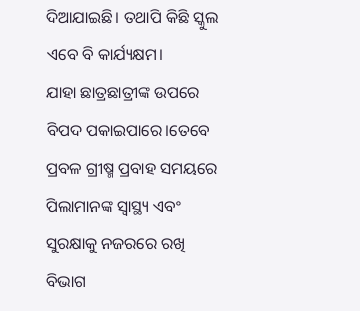ଦିଆଯାଇଛି। ତଥାପି କିଛି ସ୍କୁଲ ଏବେ ବି କାର୍ଯ୍ୟକ୍ଷମ।
ଯାହା ଛାତ୍ରଛାତ୍ରୀଙ୍କ ଉପରେ ବିପଦ ପକାଇପାରେ।ତେବେ ପ୍ରବଳ ଗ୍ରୀଷ୍ମ ପ୍ରବାହ ସମୟରେ ପିଲାମାନଙ୍କ ସ୍ୱାସ୍ଥ୍ୟ ଏବଂ ସୁରକ୍ଷାକୁ ନଜରରେ ରଖି ବିଭାଗ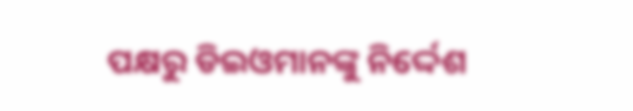ପକ୍ଷରୁ ଡିଇଓମାନଙ୍କୁ ନିର୍ଦ୍ଦେଶ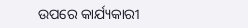ଉପରେ କାର୍ଯ୍ୟକାରୀ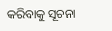କରିବାକୁ ସୂଚନା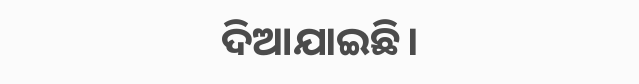ଦିଆଯାଇଛି।